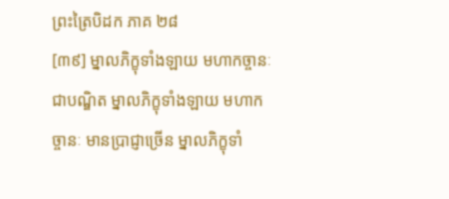ព្រះត្រៃបិដក ភាគ ២៨
[៣៩] ម្នាលភិក្ខុទាំងឡាយ មហាកច្ចានៈ ជាបណ្ឌិត ម្នាលភិក្ខុទាំងឡាយ មហាកច្ចានៈ មានប្រាជ្ញាច្រើន ម្នាលភិក្ខុទាំ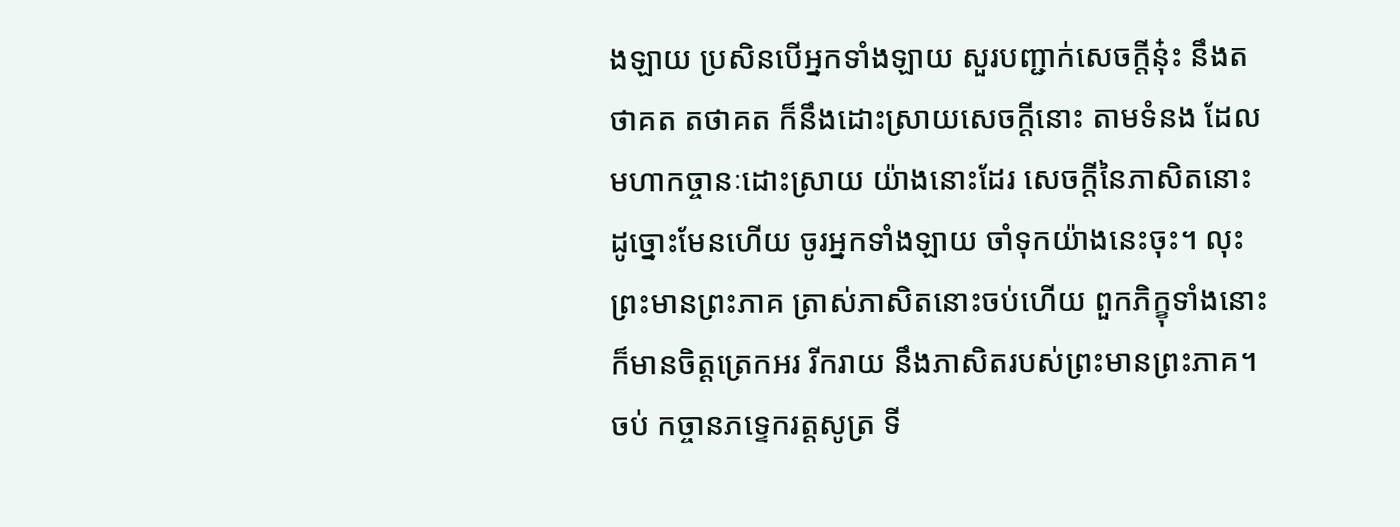ងឡាយ ប្រសិនបើអ្នកទាំងឡាយ សួរបញ្ជាក់សេចក្តីនុ៎ះ នឹងតថាគត តថាគត ក៏នឹងដោះស្រាយសេចក្តីនោះ តាមទំនង ដែលមហាកច្ចានៈដោះស្រាយ យ៉ាងនោះដែរ សេចក្តីនៃភាសិតនោះ ដូច្នោះមែនហើយ ចូរអ្នកទាំងឡាយ ចាំទុកយ៉ាងនេះចុះ។ លុះព្រះមានព្រះភាគ ត្រាស់ភាសិតនោះចប់ហើយ ពួកភិក្ខុទាំងនោះ ក៏មានចិត្តត្រេកអរ រីករាយ នឹងភាសិតរបស់ព្រះមានព្រះភាគ។
ចប់ កច្ចានភទ្ទេករត្តសូត្រ ទី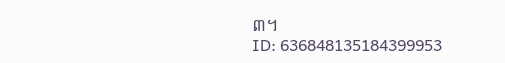៣។
ID: 636848135184399953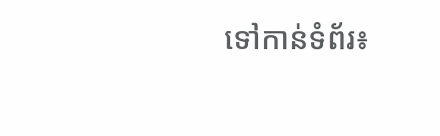ទៅកាន់ទំព័រ៖